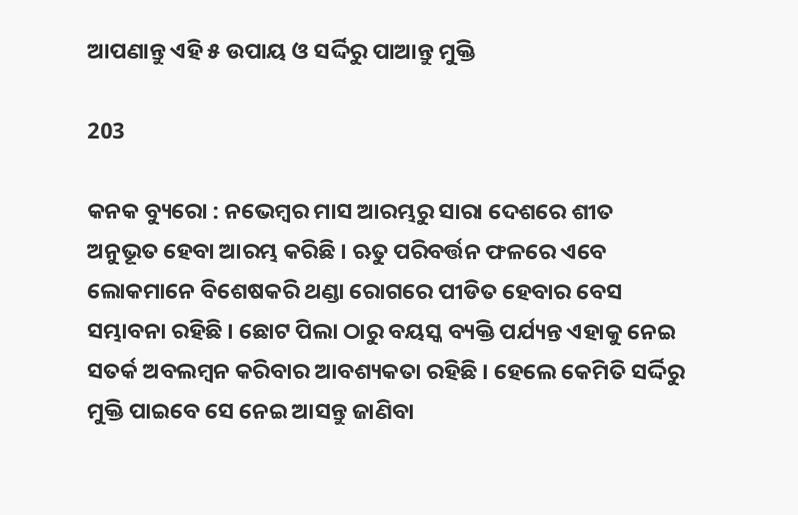ଆପଣାନ୍ତୁ ଏହି ୫ ଉପାୟ ଓ ସର୍ଦ୍ଦିରୁ ପାଆନ୍ତୁ ମୁକ୍ତି

203

କନକ ବ୍ୟୁରୋ : ନଭେମ୍ବର ମାସ ଆରମ୍ଭରୁ ସାରା ଦେଶରେ ଶୀତ ଅନୁଭୂତ ହେବା ଆରମ୍ଭ କରିଛି । ଋତୁ ପରିବର୍ତ୍ତନ ଫଳରେ ଏବେ ଲୋକମାନେ ବିଶେଷକରି ଥଣ୍ଡା ରୋଗରେ ପୀଡିତ ହେବାର ବେସ ସମ୍ଭାବନା ରହିଛି । ଛୋଟ ପିଲା ଠାରୁ ବୟସ୍କ ବ୍ୟକ୍ତି ପର୍ଯ୍ୟନ୍ତ ଏହାକୁ ନେଇ ସତର୍କ ଅବଲମ୍ବନ କରିବାର ଆବଶ୍ୟକତା ରହିଛି । ହେଲେ କେମିତି ସର୍ଦ୍ଦିରୁ ମୁକ୍ତି ପାଇବେ ସେ ନେଇ ଆସନ୍ତୁ ଜାଣିବା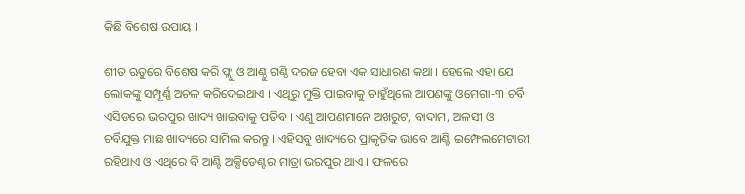କିଛି ବିଶେଷ ଉପାୟ ।

ଶୀତ ଋତୁରେ ବିଶେଷ କରି ଫ୍ଲୁ ଓ ଆଣ୍ଠୁ ଗଣ୍ଠି ଦରଜ ହେବା ଏକ ସାଧାରଣ କଥା । ହେଲେ ଏହା ଯେ ଲୋକଙ୍କୁ ସମ୍ପୂର୍ଣ୍ଣ ଅଚଳ କରିଦେଇଥାଏ । ଏଥିରୁ ମୁକ୍ତି ପାଇବାକୁ ଚାହୁଁଥିଲେ ଆପଣଙ୍କୁ ଓମେଗା-୩ ଚର୍ବି ଏସିଡରେ ଭରପୁର ଖାଦ୍ୟ ଖାଇବାକୁ ପଡିବ । ଏଣୁ ଆପଣମାନେ ଅଖରୁଟ, ବାଦାମ, ଅଳସୀ ଓ ଚର୍ବିଯୁକ୍ତ ମାଛ ଖାଦ୍ୟରେ ସାମିଲ କରନ୍ତୁ । ଏହିସବୁ ଖାଦ୍ୟରେ ପ୍ରାକୃତିକ ଭାବେ ଆଣ୍ଟି ଇମ୍ଫେଲମେଟାରୀ ରହିଥାଏ ଓ ଏଥିରେ ବି ଆଣ୍ଟି ଅକ୍ସିଡେଣ୍ଟର ମାତ୍ରା ଭରପୁର ଥାଏ । ଫଳରେ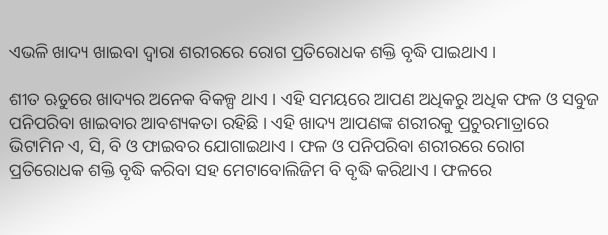ଏଭଳି ଖାଦ୍ୟ ଖାଇବା ଦ୍ୱାରା ଶରୀରରେ ରୋଗ ପ୍ରତିରୋଧକ ଶକ୍ତି ବୃଦ୍ଧି ପାଇଥାଏ ।

ଶୀତ ଋତୁରେ ଖାଦ୍ୟର ଅନେକ ବିକଳ୍ପ ଥାଏ । ଏହି ସମୟରେ ଆପଣ ଅଧିକରୁ ଅଧିକ ଫଳ ଓ ସବୁଜ ପନିପରିବା ଖାଇବାର ଆବଶ୍ୟକତା ରହିଛି । ଏହି ଖାଦ୍ୟ ଆପଣଙ୍କ ଶରୀରକୁ ପ୍ରଚୁରମାତ୍ରାରେ ଭିଟାମିନ ଏ, ସି, ବି ଓ ଫାଇବର ଯୋଗାଇଥାଏ । ଫଳ ଓ ପନିପରିବା ଶରୀରରେ ରୋଗ ପ୍ରତିରୋଧକ ଶକ୍ତି ବୃଦ୍ଧି କରିବା ସହ ମେଟାବୋଲିଜିମ ବି ବୃଦ୍ଧି କରିଥାଏ । ଫଳରେ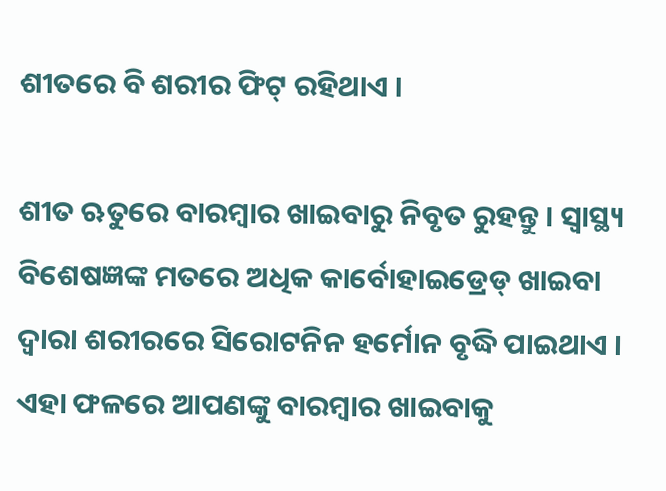ଶୀତରେ ବି ଶରୀର ଫିଟ୍ ରହିଥାଏ ।

ଶୀତ ଋତୁରେ ବାରମ୍ବାର ଖାଇବାରୁ ନିବୃତ ରୁହନ୍ତୁ । ସ୍ୱାସ୍ଥ୍ୟ ବିଶେଷଜ୍ଞଙ୍କ ମତରେ ଅଧିକ କାର୍ବୋହାଇଡ୍ରେଡ୍ ଖାଇବା ଦ୍ୱାରା ଶରୀରରେ ସିରୋଟନିନ ହର୍ମୋନ ବୃଦ୍ଧି ପାଇଥାଏ । ଏହା ଫଳରେ ଆପଣଙ୍କୁ ବାରମ୍ବାର ଖାଇବାକୁ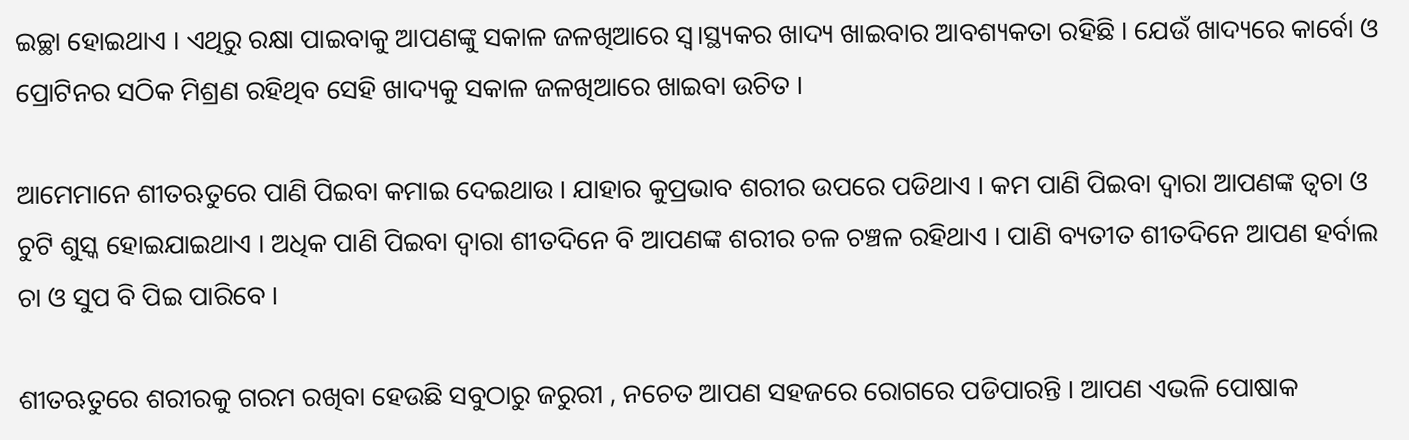ଇଚ୍ଛା ହୋଇଥାଏ । ଏଥିରୁ ରକ୍ଷା ପାଇବାକୁ ଆପଣଙ୍କୁ ସକାଳ ଜଳଖିଆରେ ସ୍ୱ।ସ୍ଥ୍ୟକର ଖାଦ୍ୟ ଖାଇବାର ଆବଶ୍ୟକତା ରହିଛି । ଯେଉଁ ଖାଦ୍ୟରେ କାର୍ବୋ ଓ ପ୍ରୋଟିନର ସଠିକ ମିଶ୍ରଣ ରହିଥିବ ସେହି ଖାଦ୍ୟକୁ ସକାଳ ଜଳଖିଆରେ ଖାଇବା ଉଚିତ ।

ଆମେମାନେ ଶୀତଋତୁରେ ପାଣି ପିଇବା କମାଇ ଦେଇଥାଉ । ଯାହାର କୁପ୍ରଭାବ ଶରୀର ଉପରେ ପଡିଥାଏ । କମ ପାଣି ପିଇବା ଦ୍ୱାରା ଆପଣଙ୍କ ତ୍ୱଚା ଓ ଚୁଟି ଶୁସ୍କ ହୋଇଯାଇଥାଏ । ଅଧିକ ପାଣି ପିଇବା ଦ୍ୱାରା ଶୀତଦିନେ ବି ଆପଣଙ୍କ ଶରୀର ଚଳ ଚଞ୍ଚଳ ରହିଥାଏ । ପାଣି ବ୍ୟତୀତ ଶୀତଦିନେ ଆପଣ ହର୍ବାଲ ଚା ଓ ସୁପ ବି ପିଇ ପାରିବେ ।

ଶୀତଋତୁରେ ଶରୀରକୁ ଗରମ ରଖିବା ହେଉଛି ସବୁଠାରୁ ଜରୁରୀ , ନଚେତ ଆପଣ ସହଜରେ ରୋଗରେ ପଡିପାରନ୍ତି । ଆପଣ ଏଭଳି ପୋଷାକ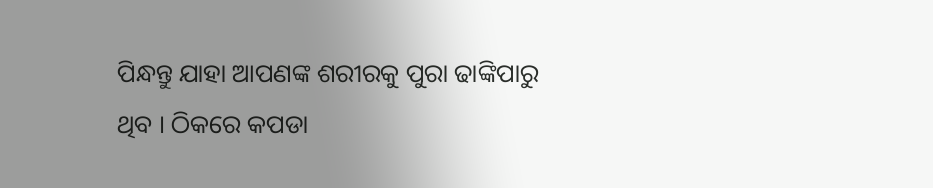ପିନ୍ଧନ୍ତୁ ଯାହା ଆପଣଙ୍କ ଶରୀରକୁ ପୁରା ଢାଙ୍କିପାରୁ ଥିବ । ଠିକରେ କପଡା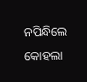ନପିନ୍ଧିଲେ କୋହଲା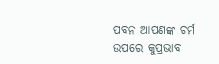ପବନ ଆପଣଙ୍କ ଚର୍ମ ଉପରେ କୁପ୍ରଭାବ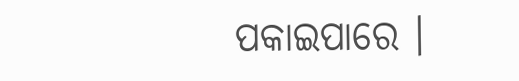ପକାଇପାରେ ।